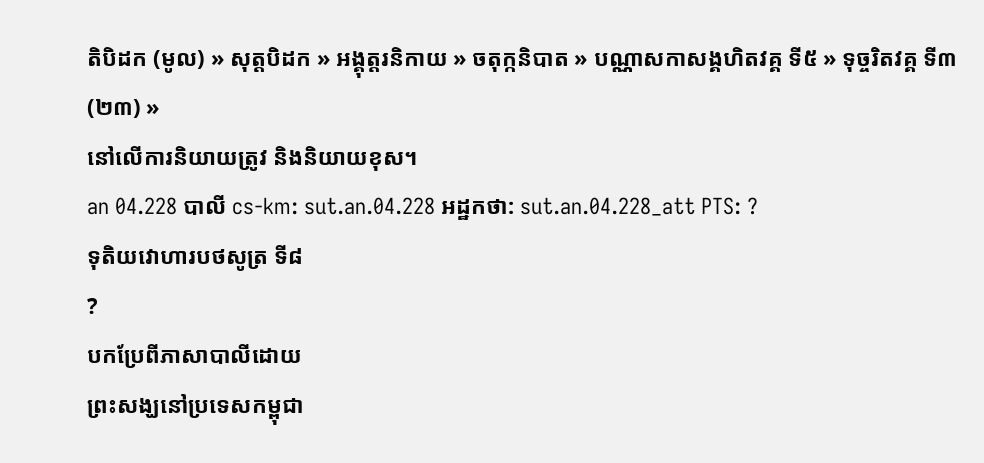តិបិដក (មូល) » សុត្តបិដក » អង្គុត្តរនិកាយ » ចតុក្កនិបាត » បណ្ណាសកាសង្គហិតវគ្គ ទី៥ » ទុច្ចរិតវគ្គ ទី៣ (២៣) »
នៅលើការនិយាយត្រូវ និងនិយាយខុស។
an 04.228 បាលី cs-km: sut.an.04.228 អដ្ឋកថា: sut.an.04.228_att PTS: ?
ទុតិយវោហារបថសូត្រ ទី៨
?
បកប្រែពីភាសាបាលីដោយ
ព្រះសង្ឃនៅប្រទេសកម្ពុជា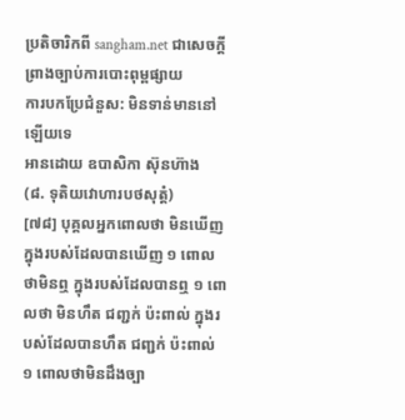ប្រតិចារិកពី sangham.net ជាសេចក្តីព្រាងច្បាប់ការបោះពុម្ពផ្សាយ
ការបកប្រែជំនួស: មិនទាន់មាននៅឡើយទេ
អានដោយ ឧបាសិកា ស៊ុនហ៊ាង
(៨. ទុតិយវោហារបថសុត្តំ)
[៧៨] បុគ្គលអ្នកពោលថា មិនឃើញ ក្នុងរបស់ដែលបានឃើញ ១ ពោលថាមិនឮ ក្នុងរបស់ដែលបានឮ ១ ពោលថា មិនហឹត ជញ្ជក់ ប៉ះពាល់ ក្នុងរបស់ដែលបានហឹត ជញ្ជក់ ប៉ះពាល់ ១ ពោលថាមិនដឹងច្បា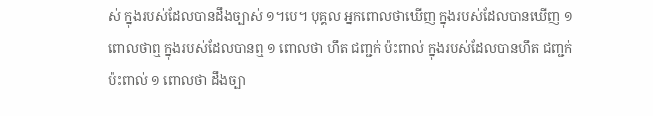ស់ ក្នុងរបស់ដែលបានដឹងច្បាស់ ១។បេ។ បុគ្គល អ្នកពោលថាឃើញ ក្នុងរបស់ដែលបានឃើញ ១ ពោលថាឮ ក្នុងរបស់ដែលបានឮ ១ ពោលថា ហឹត ជញ្ជក់ ប៉ះពាល់ ក្នុងរបស់ដែលបានហឹត ជញ្ជក់ ប៉ះពាល់ ១ ពោលថា ដឹងច្បា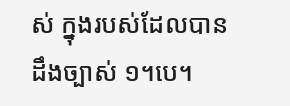ស់ ក្នុងរបស់ដែលបានដឹងច្បាស់ ១។បេ។